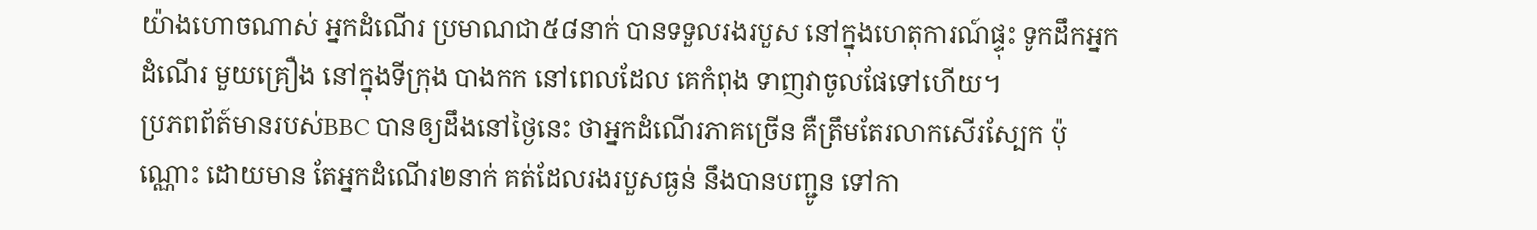យ៉ាងហោចណាស់ អ្នកដំណើរ ប្រមាណជា៥៨នាក់ បានទទួលរងរបួស នៅក្នុងហេតុការណ៍ផ្ទុះ ទូកដឹកអ្នកដំណើរ មួយគ្រឿង នៅក្នុងទីក្រុង បាងកក នៅពេលដែល គេកំពុង ទាញវាចូលផែទៅហើយ។
ប្រភពព័ត៍មានរបស់BBC បានឲ្យដឹងនៅថ្ងៃនេះ ថាអ្នកដំណើរភាគច្រើន គឺត្រឹមតែរលាកសើរស្បែក ប៉ុណ្ណោះ ដោយមាន តែអ្នកដំណើរ២នាក់ គត់ដែលរងរបួសធ្ងន់ នឹងបានបញ្ជូន ទៅកា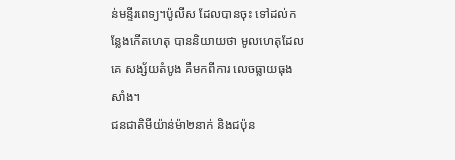ន់មន្ទីរពេទ្យ។ប៉ូលីស ដែលបានចុះ ទៅដល់កន្លែងកើតហេតុ បាននិយាយថា មូលហេតុដែលគេ សង្ស័យតំបូង គឺមកពីការ លេចធ្លាយធុងសាំង។
ជនជាតិមីយ៉ាន់ម៉ា២នាក់ និងជប៉ុន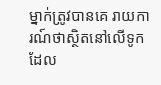ម្នាក់ត្រូវបានគេ រាយការណ៍ថាស្ថិតនៅលើទូក ដែល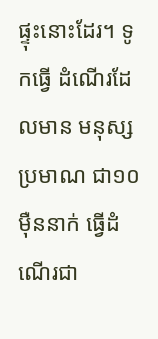ផ្ទុះនោះដែរ។ ទូកធ្វើ ដំណើរដែលមាន មនុស្ស ប្រមាណ ជា១០ម៉ឺននាក់ ធ្វើដំណើរជា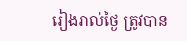រៀងរាល់ថ្ងៃ ត្រូវបាន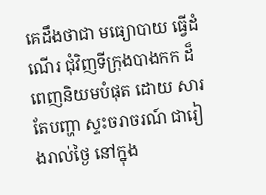គេដឹងថាជា មធ្យោបាយ ធ្វើដំណើរ ជុំវិញទីក្រុងបាងកក ដ៏ពេញនិយមបំផុត ដោយ សារតែបញ្ហា ស្ទះចរាចរណ៍ ជារៀងរាល់ថ្ងៃ នៅក្នុង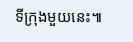ទីក្រុងមួយនេះ៕